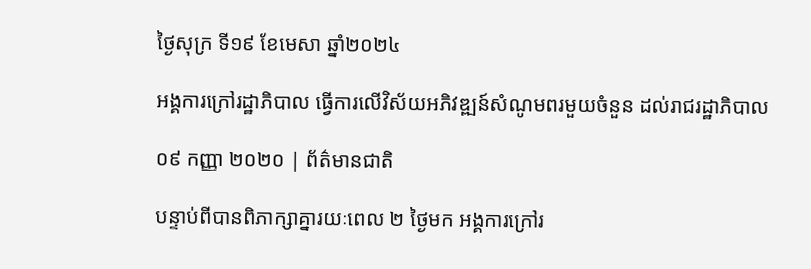ថ្ងៃសុក្រ ទី១៩ ខែមេសា ឆ្នាំ២០២៤

អង្គការក្រៅរដ្ឋាភិបាល ធ្វើការលើវិស័យអភិវឌ្ឍន៍សំណូមពរមួយចំនួន ដល់រាជរដ្ឋាភិបាល

០៩ កញ្ញា ២០២០ | ព័ត៌មានជាតិ

បន្ទាប់ពីបានពិភាក្សាគ្នារយៈពេល ២ ថ្ងៃមក អង្គការក្រៅរ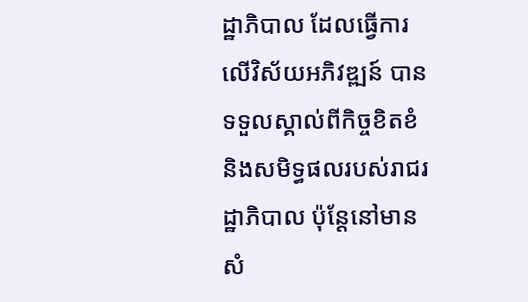ដ្ឋាភិបាល ដែលធ្វើការលើវិស័យអភិវឌ្ឍន៍ បានទទួលស្គាល់ពីកិច្ចខិតខំ និងសមិទ្ធផលរបស់រាជរដ្ឋាភិបាល ប៉ុន្តែនៅមានសំ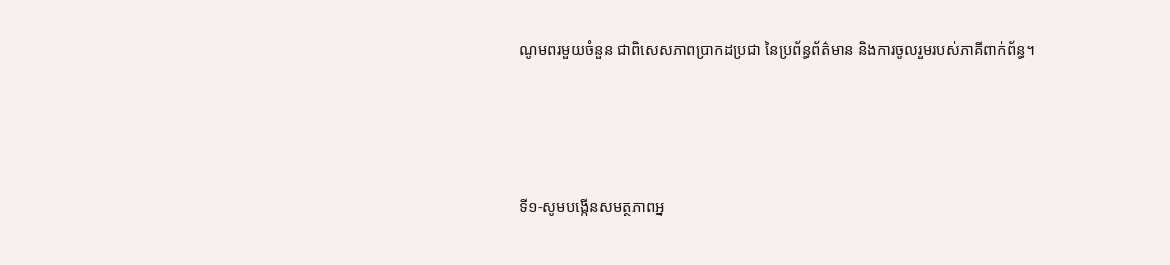ណូមពរមួយចំនួន ជាពិសេសភាពប្រាកដប្រជា នៃប្រព័ន្ធព័ត៌មាន និងការចូលរួមរបស់ភាគីពាក់ព័ន្ធ។




ទី១-សូមបង្កើនសមត្ថភាពអ្ន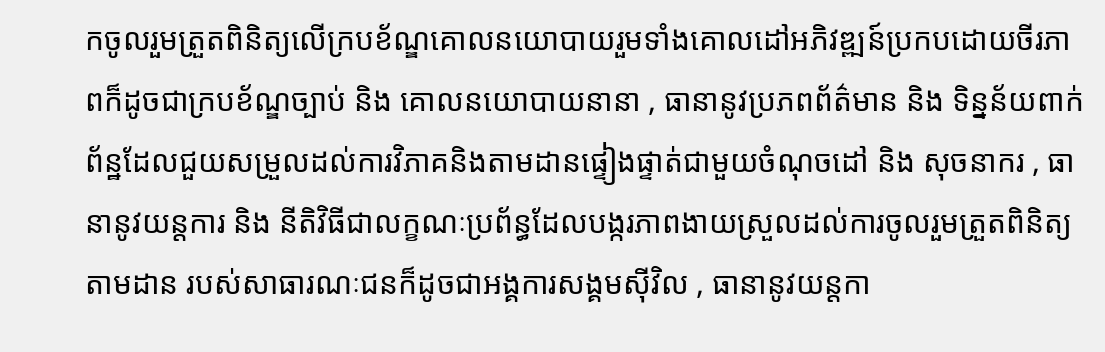កចូលរួមត្រួតពិនិត្យលើក្របខ័ណ្ឌគោលនយោបាយរួមទាំងគោលដៅអភិវឌ្ឍន៍ប្រកបដោយចីរភាពក៏ដូចជាក្របខ័ណ្ឌច្បាប់ និង គោលនយោបាយនានា , ធានានូវប្រភពព័ត៌មាន និង ទិន្នន័យពាក់ព័ន្ឋដែលជួយសម្រួលដល់ការវិភាគនិងតាមដានផ្ទៀងផ្ទាត់ជាមួយចំណុចដៅ និង សុចនាករ , ធានានូវយន្តការ និង នីតិវិធីជាលក្ខណៈប្រព័ន្ធដែលបង្ករភាពងាយស្រួលដល់ការចូលរួមត្រួតពិនិត្យតាមដាន របស់សាធារណៈជនក៏ដូចជាអង្គការសង្គមស៊ីវិល , ធានានូវយន្តកា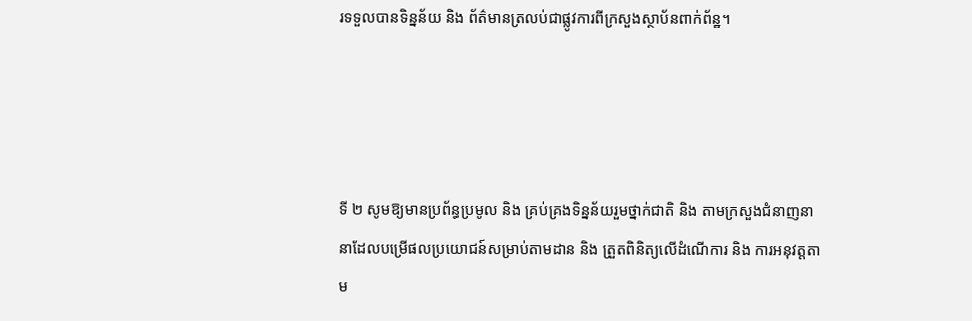រទទួលបានទិន្នន័យ និង ព័ត៌មានត្រលប់ជាផ្លូវការពីក្រសួងស្ថាប័នពាក់ព័ន្ឋ។




ទី ២ សូមឱ្យមានប្រព័ន្ធប្រមូល និង គ្រប់គ្រងទិន្នន័យរួមថ្នាក់ជាតិ និង តាមក្រសួងជំនាញនានាដែលបម្រើផលប្រយោជន៍សម្រាប់តាមដាន និង ត្រួតពិនិត្យលើដំណើការ និង ការអនុវត្តតាម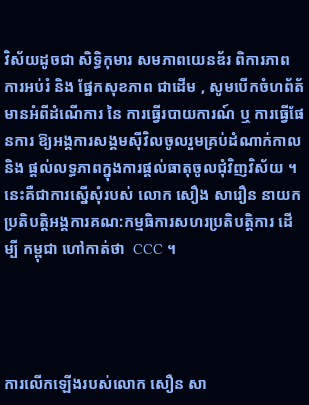វិស័យដូចជា សិទ្ធិកុមារ សមភាពយេនឌ័រ ពិការភាព ការអប់រំ និង ផ្នែកសុខភាព ជាដើម , សូមបើកចំហព័ត័មានអំពីដំណើការ នៃ ការធ្វើរបាយការណ៍ ឬ ការធ្វើផែនការ ឱ្យអង្គការសង្គមស៊ីវិលចូលរួមគ្រប់ដំណាក់កាល និង ផ្តល់លទ្ធភាពក្នុងការផ្តល់ធាតុចូលជុំវិញវិស័យ ។ នេះគឺជាការស្នើសុំរបស់ លោក សឿង សារឿន នាយកប្រតិបត្តិអង្គការគណ:កម្មធិការសហរប្រតិបត្តិការ ដើម្បី កម្ពុជា ហៅកាត់ថា  CCC ។




ការលើកឡើងរបស់លោក សឿន សា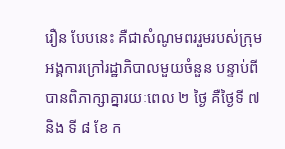រឿន បែបនេះ គឺជាសំណូមពររួមរបស់ក្រុមអង្គការក្រៅរដ្ឋាភិបាលមួយចំនួន បន្ទាប់ពីបានពិភាក្សាគ្នារយៈពេល ២ ថ្ងៃ គឺថ្ងៃទី ៧ និង ទី ៨ ខែ ក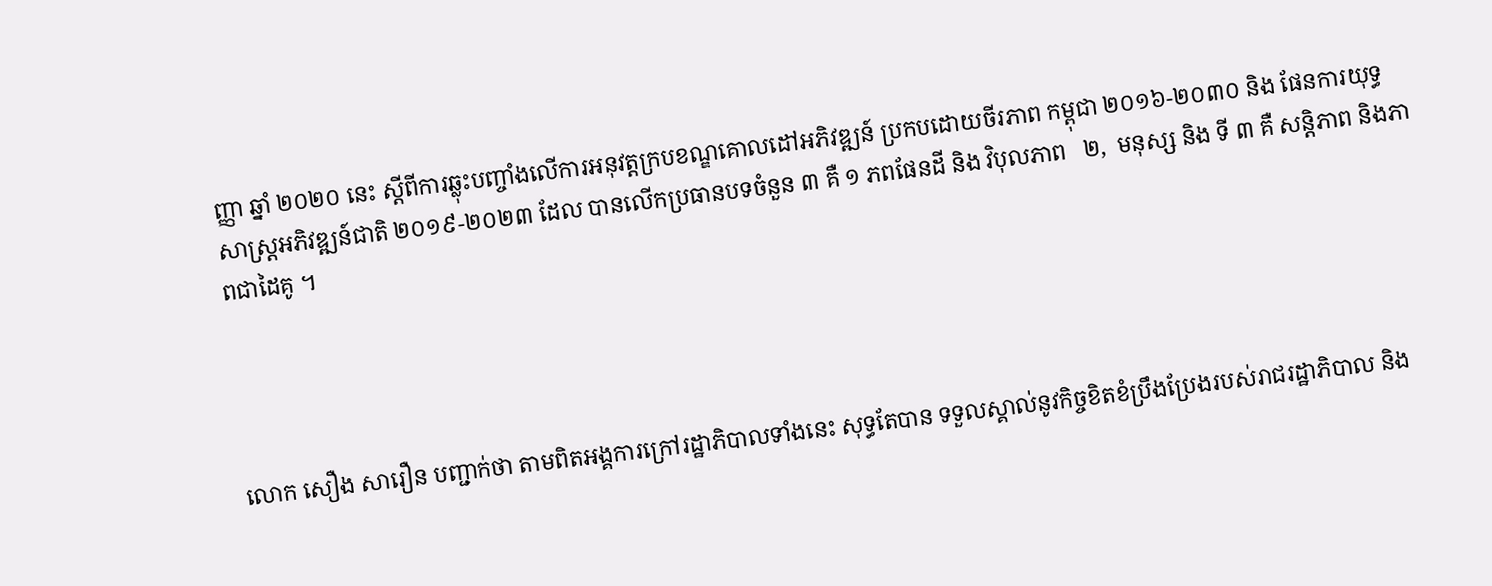ញ្ញា ឆ្នាំ ២០២០ នេះ ស្តីពីការឆ្លុះបញ្ចាំងលើការអនុវត្តក្របខណ្ឌគោលដៅអភិវឌ្ឍន៍ ប្រកបដោយចីរភាព កម្ពុជា ២០១៦-២០៣០ និង ផែនការយុទ្ធសាស្រ្តអភិវឌ្ឍន៍ជាតិ ២០១៩-២០២៣ ដែល បានលើកប្រធានបទចំនួន ៣ គឺ ១ ភពផែនដី និង វិបុលភាព   ២,  មនុស្ស និង ទី ៣ គឺ សន្តិភាព និងភាពជាដៃគូ ។




លោក សឿង សារឿន បញ្ជាក់ថា តាមពិតអង្គការក្រៅរដ្ឋាភិបាលទាំងនេះ សុទ្ធតែបាន ទទួលស្គាល់នូវកិច្ចខិតខំប្រឹងប្រែងរបស់រាជរដ្ឋាភិបាល និង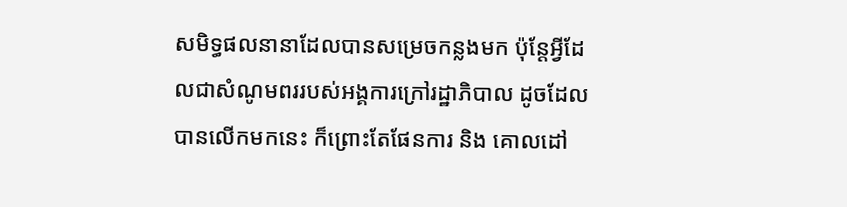សមិទ្ធផលនានាដែលបានសម្រេចកន្លងមក ប៉ុន្តែអ្វីដែលជាសំណូមពររបស់អង្គការក្រៅរដ្ឋាភិបាល ដូចដែលបានលើកមកនេះ ក៏ព្រោះតែផែនការ និង គោលដៅ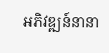អភិវឌ្ឍន៍នានា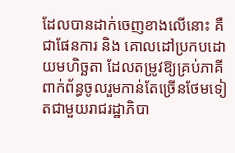ដែលបានដាក់ចេញខាងលើនោះ គឺជាផែនការ និង គោលដៅប្រកបដោយមហិច្ឆតា ដែលតម្រូវឱ្យគ្រប់ភាគីពាក់ព័ន្ធចូលរួមកាន់តែច្រើនថែមទៀតជាមួយរាជរដ្ឋាភិបា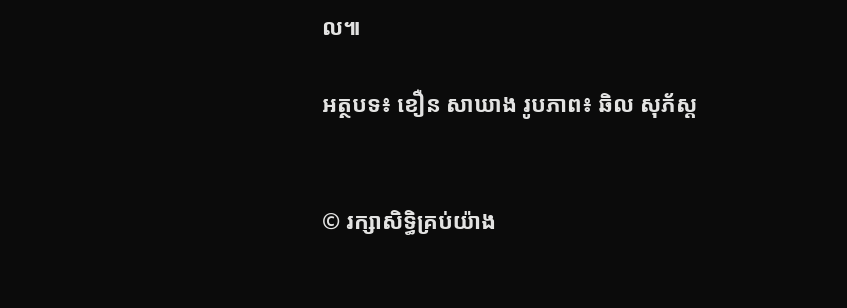ល៕

អត្ថបទ៖ ខឿន សាឃាង រូបភាព៖ ឆិល សុភ័ស្ត


© រក្សាសិទ្ធិគ្រប់យ៉ាង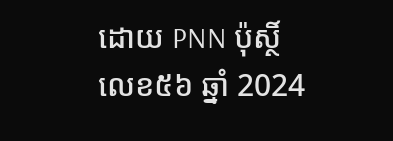ដោយ PNN ប៉ុស្ថិ៍លេខ៥៦ ឆ្នាំ 2024